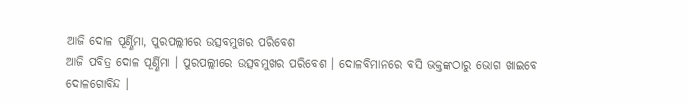ଆଜି ଦୋଳ ପୂର୍ଣ୍ଣିମା, ପୁରପଲ୍ଲୀରେ ଉତ୍ସବମୁଖର ପରିବେଶ
ଆଜି ପବିତ୍ର ଦୋଳ ପୂର୍ଣ୍ଣିମା । ପୁରପଲ୍ଲୀରେ ଉତ୍ସବମୁଖର ପରିବେଶ । ଦୋଳବିମାନରେ ବସି ଭକ୍ତଙ୍କଠାରୁ ଭୋଗ ଖାଇବେ ଦୋଳଗୋବିନ୍ଦ ।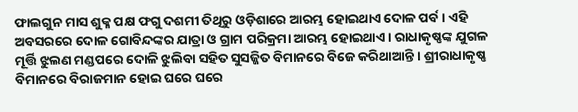ଫାଲଗୁନ ମାସ ଶୁକ୍ଳ ପକ୍ଷ ଫଗୁ ଦଶମୀ ତିଥିରୁ ଓଡ଼ିଶାରେ ଆରମ୍ଭ ହୋଇଥାଏ ଦୋଳ ପର୍ବ । ଏହି ଅବସରରେ ଦୋଳ ଗୋବିନ୍ଦଙ୍କର ଯାତ୍ରା ଓ ଗ୍ରାମ ପରିକ୍ରମା ଆରମ୍ଭ ହୋଇଥାଏ । ରାଧାକୃଷ୍ଣଙ୍କ ଯୁଗଳ ମୂର୍ତ୍ତି ଝୁଲଣ ମଣ୍ଡପରେ ଦୋଳି ଝୁଲିବା ସହିତ ସୁସଜ୍ଜିତ ବିମାନରେ ବିଜେ କରିଥାଆନ୍ତି । ଶ୍ରୀରାଧାକୃଷ୍ଣ ବିମାନରେ ବିରାଜମାନ ହୋଇ ଘରେ ଘରେ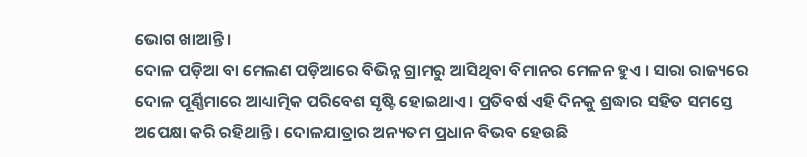ଭୋଗ ଖାଆନ୍ତି ।
ଦୋଳ ପଡ଼ିଆ ବା ମେଲଣ ପଡ଼ିଆରେ ବିଭିନ୍ନ ଗ୍ରାମରୁ ଆସିଥିବା ବିମାନର ମେଳନ ହୁଏ । ସାରା ରାଜ୍ୟରେ ଦୋଳ ପୂର୍ଣ୍ଣିମାରେ ଆଧ୍ୟାତ୍ମିକ ପରିବେଶ ସୃଷ୍ଟି ହୋଇଥାଏ । ପ୍ରତିବର୍ଷ ଏହି ଦିନକୁ ଶ୍ରଦ୍ଧାର ସହିତ ସମସ୍ତେ ଅପେକ୍ଷା କରି ରହିଥାନ୍ତି । ଦୋଳଯାତ୍ରାର ଅନ୍ୟତମ ପ୍ରଧାନ ବିଭବ ହେଉଛି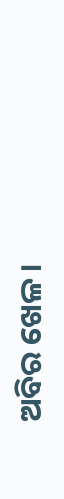ଅବିର ଖେଳ ।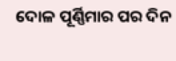ଦୋଳ ପୂର୍ଣ୍ଣିମାର ପର ଦିନ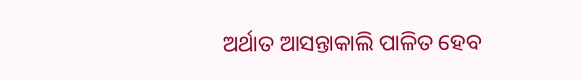ଅର୍ଥାତ ଆସନ୍ତାକାଲି ପାଳିତ ହେବ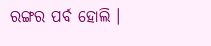ରଙ୍ଗର ପର୍ବ ହୋଲି ।